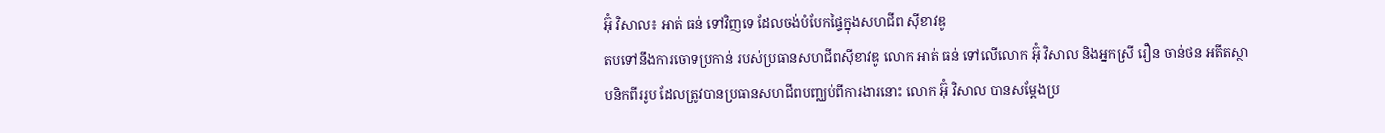អ៊ុំ វិសាល៖ អាត់ ធន់ ទៅវិញទេ ដែលចង់បំបែកផ្ទៃក្នុងសហជីព ស៊ីខាវឌូ
តបទៅនឹងការចោទប្រកាន់ របស់ប្រធានសហជីពស៊ីខាវឌូ លោក អាត់ ធន់ ទៅលើលោក អ៊ុំ វិសាល និងអ្នកស្រី រឿន ចាន់ថន អតីតស្ថាបនិកពីររូប ដែលត្រូវបានប្រធានសហជីពបញ្ឈប់ពីការងារនោះ លោក អ៊ុំ វិសាល បានសម្ដែងប្រ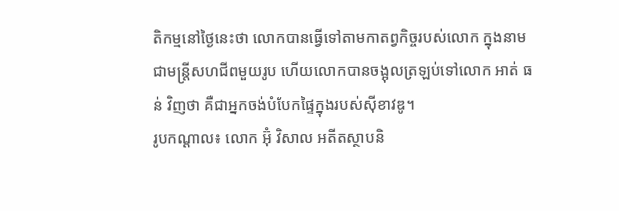តិកម្មនៅថ្ងៃនេះថា លោកបានធ្វើទៅតាមកាតព្វកិច្ចរបស់លោក ក្នុងនាមជាមន្ត្រីសហជីពមួយរូប ហើយលោកបានចង្អុលត្រឡប់ទៅលោក អាត់ ធន់ វិញថា គឺជាអ្នកចង់បំបែកផ្ទៃក្នុងរបស់ស៊ីខាវឌូ។
រូបកណ្ដាល៖ លោក អ៊ុំ វិសាល អតីតស្ថាបនិ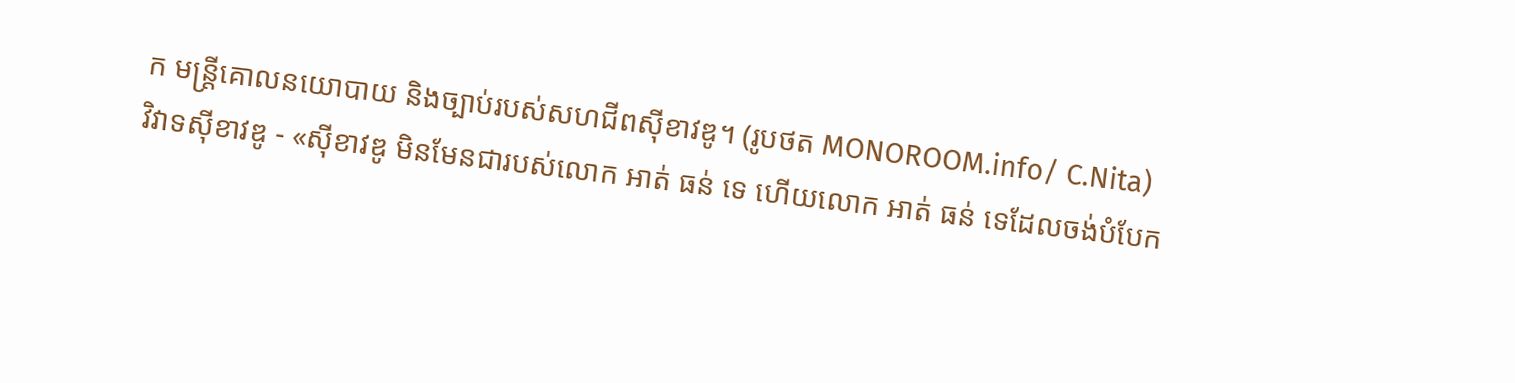ក មន្រ្តីគោលនយោបាយ និងច្បាប់របស់សហជីពស៊ីខាវឌូ។ (រូបថត MONOROOM.info/ C.Nita)
វិវាទស៊ីខាវឌូ - «ស៊ីខាវឌូ មិនមែនជារបស់លោក អាត់ ធន់ ទេ ហើយលោក អាត់ ធន់ ទេដែលចង់បំបែក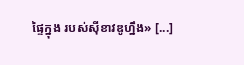ផ្ទៃក្នុង របស់ស៊ីខាវឌូហ្នឹង» [...]